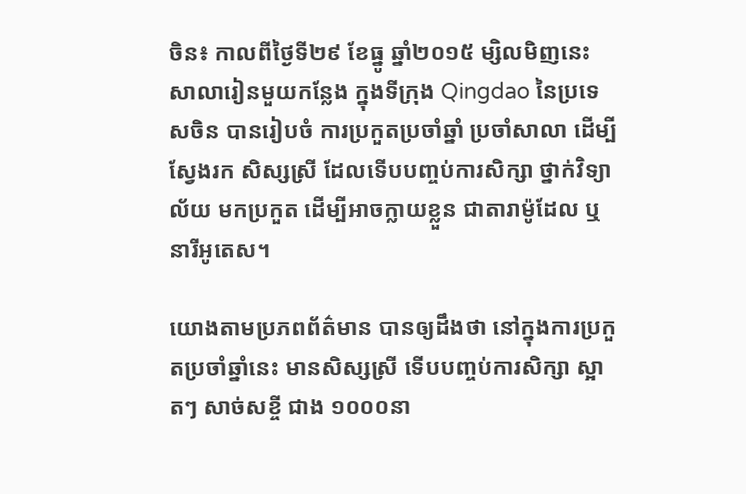ចិន៖ កាលពីថ្ងៃទី២៩ ខែធ្នូ ឆ្នាំ២០១៥ ម្សិលមិញនេះ សាលារៀនមួយកន្លែង ក្នុងទីក្រុង Qingdao នៃប្រទេសចិន បានរៀបចំ ការប្រកួតប្រចាំឆ្នាំ ប្រចាំសាលា ដើម្បីស្វែងរក សិស្សស្រី ដែលទើបបញ្ចប់ការសិក្សា ថ្នាក់វិទ្យាល័យ មកប្រកួត ដើម្បីអាចក្លាយខ្លួន ជាតារាម៉ូដែល ឬនារីអូតេស។

យោងតាមប្រភពព័ត៌មាន បានឲ្យដឹងថា នៅក្នុងការប្រកួតប្រចាំឆ្នាំនេះ មានសិស្សស្រី ទើបបញ្ចប់ការសិក្សា ស្អាតៗ សាច់សខ្ចី ជាង ១០០០នា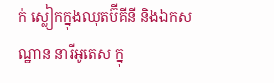ក់ ស្លៀកក្នុងឈុតប៊ីគីនី និងឯកសណ្ឋាន នារីអូតេស ក្នុ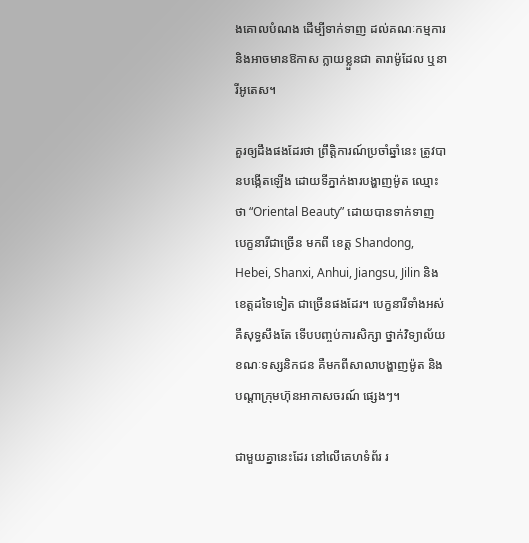ងគោលបំណង ដើម្បីទាក់ទាញ ដល់គណៈកម្មការ និងអាចមានឱកាស ក្លាយខ្លួនជា តារាម៉ូដែល ឬនារីអូតេស។

គួរឲ្យដឹងផងដែរថា ព្រឹត្តិការណ៍ប្រចាំឆ្នាំនេះ ត្រូវបានបង្កើតឡើង ដោយទីភ្នាក់ងារបង្ហាញម៉ូត ឈ្មោះថា “Oriental Beauty” ដោយបានទាក់ទាញ បេក្ខនារីជាច្រើន មកពី ខេត្ត Shandong, Hebei, Shanxi, Anhui, Jiangsu, Jilin និងខេត្តដទៃទៀត ជាច្រើនផងដែរ។ បេក្ខនារីទាំងអស់ គឺសុទ្ធសឹងតែ ទើបបញ្ចប់ការសិក្សា ថ្នាក់វិទ្យាល័យ ខណៈទស្សនិកជន គឺមកពីសាលាបង្ហាញម៉ូត និងបណ្តាក្រុមហ៊ុនអាកាសចរណ៍ ផ្សេងៗ។

ជាមួយគ្នានេះដែរ នៅលើគេហទំព័រ រ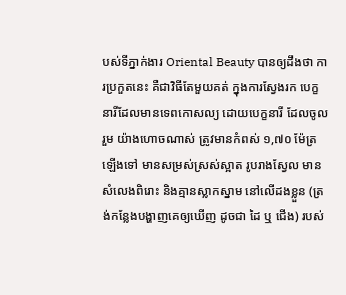បស់ទីភ្នាក់ងារ Oriental Beauty បានឲ្យដឹងថា ការប្រកួតនេះ គឺជាវិធីតែមួយគត់ ក្នុងការស្វែងរក បេក្ខនារីដែលមានទេពកោសល្យ ដោយបេក្ខនារី ដែលចូលរួម យ៉ាងហោចណាស់ ត្រូវមានកំពស់ ១,៧០ ម៉ែត្រឡើងទៅ មានសម្រស់ស្រស់ស្អាត រូបរាងស្វែល មានសំលេងពិរោះ និងគ្មានស្លាកស្នាម នៅលើដងខ្លួន (ត្រង់កន្លែងបង្ហាញគេឲ្យឃើញ ដូចជា ដៃ ឬ ជើង) របស់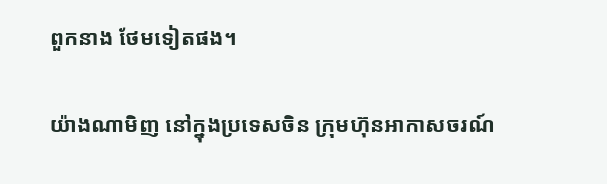ពួកនាង ថែមទៀតផង។

យ៉ាងណាមិញ នៅក្នុងប្រទេសចិន ក្រុមហ៊ុនអាកាសចរណ៍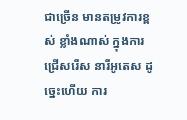ជាច្រើន មានតម្រូវការខ្ពស់ ខ្លាំងណាស់ ក្នុងការជ្រើសរើស នារីអូតេស ដូច្នេះហើយ ការ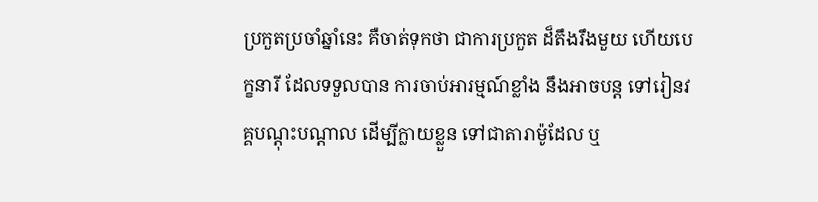ប្រកួតប្រចាំឆ្នាំនេះ គឺចាត់ទុកថា ជាការប្រកួត ដ៏តឹងរឹងមួយ ហើយបេក្ខនារី ដែលទទួលបាន ការចាប់អារម្មណ៍ខ្លាំង នឹងអាចបន្ត ទៅរៀនវគ្គបណ្តុះបណ្តាល ដើម្បីក្លាយខ្លួន ទៅជាតារាម៉ូដែល ឬ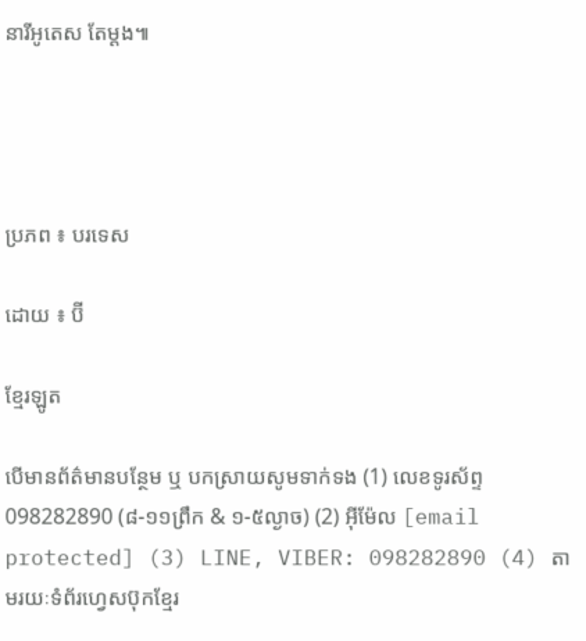នារីអូតេស តែម្តង៕




ប្រភព ៖ បរទេស

ដោយ ៖ ប៊ី

ខ្មែរឡូត

បើមានព័ត៌មានបន្ថែម ឬ បកស្រាយសូមទាក់ទង (1) លេខទូរស័ព្ទ 098282890 (៨-១១ព្រឹក & ១-៥ល្ងាច) (2) អ៊ីម៉ែល [email protected] (3) LINE, VIBER: 098282890 (4) តាមរយៈទំព័រហ្វេសប៊ុកខ្មែរ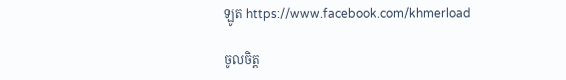ឡូត https://www.facebook.com/khmerload

ចូលចិត្ត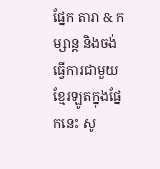ផ្នែក តារា & កម្សាន្ដ និងចង់ធ្វើការជាមួយខ្មែរឡូតក្នុងផ្នែកនេះ សូ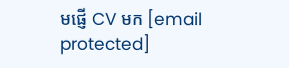មផ្ញើ CV មក [email protected]